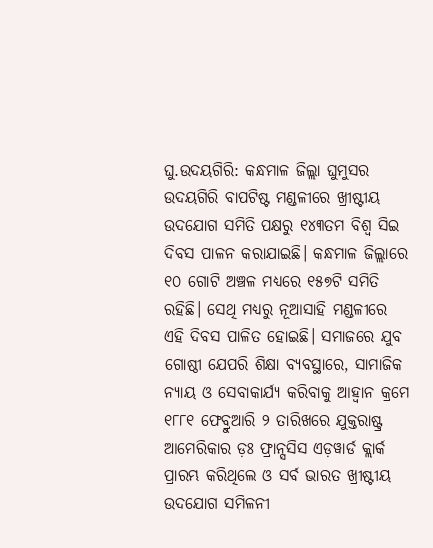ଘୁ.ଉଦୟଗିରି: କନ୍ଧମାଳ ଜିଲ୍ଲା ଘୁମୁସର ଉଦୟଗିରି ବାପଟିଷ୍ଟ ମଣ୍ଡଳୀରେ ଖ୍ରୀଷ୍ଟୀୟ ଉଦଯୋଗ ସମିତି ପକ୍ଷରୁ ୧୪୩ତମ ବିଶ୍ୱ ସିଇ ଦିବସ ପାଳନ କରାଯାଇଛି। କନ୍ଧମାଳ ଜିଲ୍ଲାରେ ୧୦ ଗୋଟି ଅଞ୍ଚଳ ମଧ୍ୟରେ ୧୫୭ଟି ସମିତି ରହିଛି। ସେଥି ମଧ୍ୟରୁ ନୂଆସାହି ମଣ୍ଡଳୀରେ ଏହି ଦିବସ ପାଳିତ ହୋଇଛି। ସମାଜରେ ଯୁବ ଗୋଷ୍ଠୀ ଯେପରି ଶିକ୍ଷା ବ୍ୟବସ୍ଥାରେ, ସାମାଜିକ ନ୍ୟାୟ ଓ ସେବାକାର୍ଯ୍ୟ କରିବାକୁ ଆହ୍ବାନ କ୍ରମେ ୧୮୮୧ ଫେବ୍ରୁଆରି ୨ ତାରିଖରେ ଯୁକ୍ତରାଷ୍ଟ୍ର ଆମେରିକାର ଡ଼ଃ ଫ୍ରାନ୍ସସିସ ଏଡ଼ୱାର୍ଡ କ୍ଲାର୍କ ପ୍ରାରମ୍ଭ କରିଥିଲେ ଓ ସର୍ବ ଭାରତ ଖ୍ରୀଷ୍ଟୀୟ ଉଦଯୋଗ ସମିଳନୀ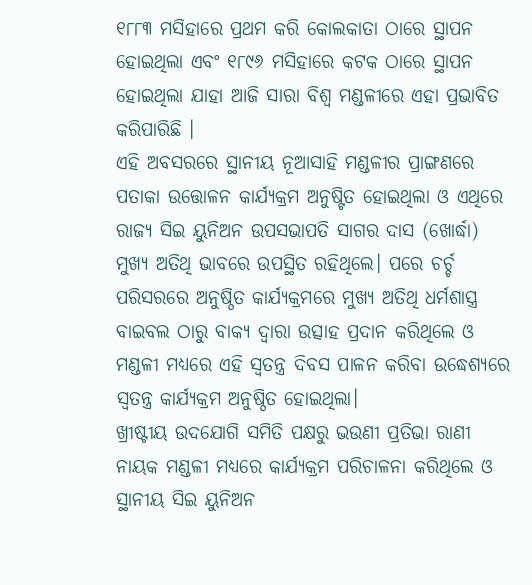୧୮୮୩ ମସିହାରେ ପ୍ରଥମ କରି କୋଲକାତା ଠାରେ ସ୍ଥାପନ ହୋଇଥିଲା ଏବଂ ୧୮୯୬ ମସିହାରେ କଟକ ଠାରେ ସ୍ଥାପନ ହୋଇଥିଲା ଯାହା ଆଜି ସାରା ବିଶ୍ୱ ମଣ୍ଡଳୀରେ ଏହା ପ୍ରଭାବିତ କରିପାରିଛି ।
ଏହି ଅବସରରେ ସ୍ଥାନୀୟ ନୂଆସାହି ମଣ୍ଡଳୀର ପ୍ରାଙ୍ଗଣରେ ପତାକା ଉତ୍ତୋଳନ କାର୍ଯ୍ୟକ୍ରମ ଅନୁଷ୍ଟିତ ହୋଇଥିଲା ଓ ଏଥିରେ ରାଜ୍ୟ ସିଇ ୟୁନିଅନ ଉପସଭାପତି ସାଗର ଦାସ (ଖୋର୍ଦ୍ଧା) ମୁଖ୍ୟ ଅତିଥି ଭାବରେ ଉପସ୍ଥିତ ରହିଥିଲେ। ପରେ ଚର୍ଚ୍ଚ ପରିସରରେ ଅନୁଷ୍ଠିତ କାର୍ଯ୍ୟକ୍ରମରେ ମୁଖ୍ୟ ଅତିଥି ଧର୍ମଶାସ୍ତ୍ର ବାଇବଲ ଠାରୁ ବାକ୍ୟ ଦ୍ବାରା ଉତ୍ସାହ ପ୍ରଦାନ କରିଥିଲେ ଓ ମଣ୍ଡଳୀ ମଧ୍ୟରେ ଏହି ସ୍ଵତନ୍ତ୍ର ଦିବସ ପାଳନ କରିବା ଉଦ୍ଧେଶ୍ୟରେ ସ୍ଵତନ୍ତ୍ର କାର୍ଯ୍ୟକ୍ରମ ଅନୁଷ୍ଠିତ ହୋଇଥିଲା।
ଖ୍ରୀଷ୍ଟୀୟ ଉଦଯୋଗି ସମିତି ପକ୍ଷରୁ ଭଉଣୀ ପ୍ରତିଭା ରାଣୀ ନାୟକ ମଣ୍ଡଳୀ ମଧ୍ୟରେ କାର୍ଯ୍ୟକ୍ରମ ପରିଚାଳନା କରିଥିଲେ ଓ ସ୍ଥାନୀୟ ସିଇ ୟୁନିଅନ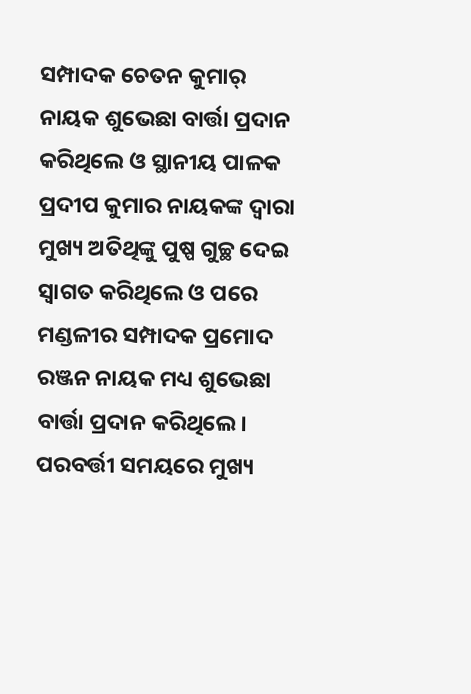ସମ୍ପାଦକ ଚେତନ କୁମାର୍ ନାୟକ ଶୁଭେଛା ବାର୍ତ୍ତା ପ୍ରଦାନ କରିଥିଲେ ଓ ସ୍ଥାନୀୟ ପାଳକ ପ୍ରଦୀପ କୁମାର ନାୟକଙ୍କ ଦ୍ବାରା ମୁଖ୍ୟ ଅତିଥିଙ୍କୁ ପୁଷ୍ପ ଗୁଚ୍ଛ ଦେଇ ସ୍ବାଗତ କରିଥିଲେ ଓ ପରେ ମଣ୍ଡଳୀର ସମ୍ପାଦକ ପ୍ରମୋଦ ରଞ୍ଜନ ନାୟକ ମଧ୍ୟ ଶୁଭେଛା ବାର୍ତ୍ତା ପ୍ରଦାନ କରିଥିଲେ। ପରବର୍ତ୍ତୀ ସମୟରେ ମୁଖ୍ୟ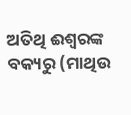ଅତିଥି ଈଶ୍ବରଙ୍କ ବକ୍ୟରୁ (ମାଥିଉ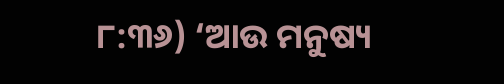୮:୩୬) ‘ଆଉ ମନୁଷ୍ୟ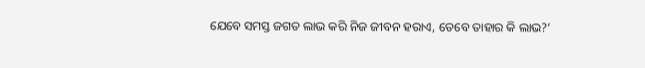ଯେବେ ସମସ୍ତ ଜଗତ ଲାଭ କରି ନିଜ ଜୀବନ ହରାଏ, ତେବେ ତାହାର କି ଲାଭ?’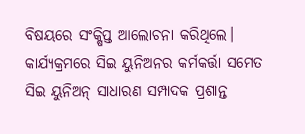ବିଷୟରେ ସଂକ୍ଷିପ୍ତ ଆଲୋଚନା କରିଥିଲେ। କାର୍ଯ୍ୟକ୍ରମରେ ସିଇ ୟୁନିଅନର କର୍ମକର୍ତ୍ତା ସମେତ ସିଇ ୟୁନିଅନ୍ ସାଧାରଣ ସମ୍ପାଦକ ପ୍ରଶାନ୍ତ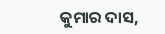କୁମାର ଦାସ,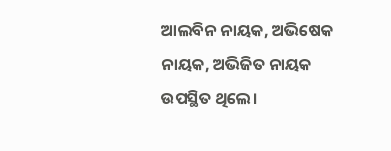ଆଲବିନ ନାୟକ, ଅଭିଷେକ ନାୟକ, ଅଭିଜିତ ନାୟକ ଉପସ୍ଥିତ ଥିଲେ।